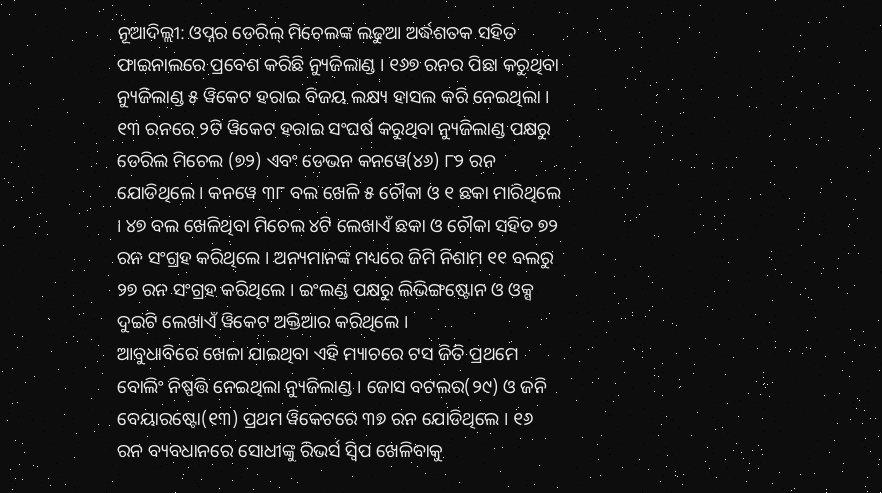ନୂଆଦିଲ୍ଲୀ: ଓପ୍ନର ଡେରିଲ୍ ମିଚେଲଙ୍କ ଲଢୁଆ ଅର୍ଦ୍ଧଶତକ ସହିତ ଫାଇନାଲରେ ପ୍ରବେଶ କରିଛି ନ୍ୟୁଜିଲାଣ୍ଡ । ୧୬୭ ରନର ପିଛା କରୁଥିବା ନ୍ୟୁଜିଲାଣ୍ଡ ୫ ୱିକେଟ ହରାଇ ବିଜୟ ଲକ୍ଷ୍ୟ ହାସଲ କରି ନେଇଥିଲା । ୧୩ ରନରେ ୨ଟି ୱିକେଟ ହରାଇ ସଂଘର୍ଷ କରୁଥିବା ନ୍ୟୁଜିଲାଣ୍ଡ ପକ୍ଷରୁ ଡେରିଲ ମିଚେଲ (୭୨) ଏବଂ ଡେଭନ କନୱେ(୪୬) ୮୨ ରନ ଯୋଡିଥିଲେ । କନୱେ ୩୮ ବଲ ଖେଳି ୫ ଚୌକା ଓ ୧ ଛକା ମାରିଥିଲେ । ୪୭ ବଲ ଖେଳିଥିବା ମିଚେଲ ୪ଟି ଲେଖାଏଁ ଛକା ଓ ଚୌକା ସହିତ ୭୨ ରନ ସଂଗ୍ରହ କରିଥିଲେ । ଅନ୍ୟମାନଙ୍କ ମଧ୍ୟରେ ଜିମି ନିଶାମ ୧୧ ବଲରୁ ୨୭ ରନ ସଂଗ୍ରହ କରିଥିଲେ । ଇଂଲଣ୍ଡ ପକ୍ଷରୁ ଲିଭିଙ୍ଗଷ୍ଟୋନ ଓ ଓକ୍ସ ଦୁଇଟି ଲେଖାଏଁ ୱିକେଟ ଅକ୍ତିଆର କରିଥିଲେ ।
ଆବୁଧାବିରେ ଖେଳା ଯାଇଥିବା ଏହି ମ୍ୟାଚରେ ଟସ ଜିତି ପ୍ରଥମେ ବୋଲିଂ ନିଷ୍ପତ୍ତି ନେଇଥିଲା ନ୍ୟୁଜିଲାଣ୍ଡ । ଜୋସ ବଟଲର(୨୯) ଓ ଜନି ବେୟାରଷ୍ଟୋ(୧୩) ପ୍ରଥମ ୱିକେଟରେ ୩୭ ରନ ଯୋଡିଥିଲେ । ୧୬ ରନ ବ୍ୟବଧାନରେ ସୋଧୀଙ୍କୁ ରିଭର୍ସ ସ୍ୱିପ ଖେଳିବାକୁ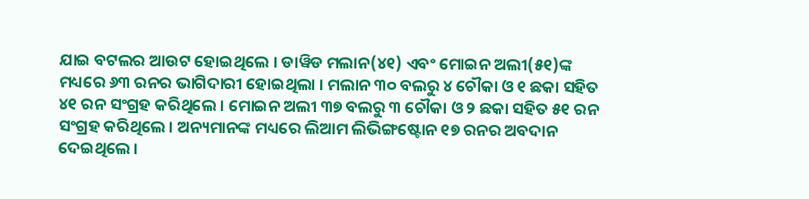ଯାଇ ବଟଲର ଆଉଟ ହୋଇଥିଲେ । ଡାୱିଡ ମଲାନ(୪୧) ଏବଂ ମୋଇନ ଅଲୀ(୫୧)ଙ୍କ ମଧ୍ୟରେ ୬୩ ରନର ଭାଗିଦାରୀ ହୋଇଥିଲା । ମଲାନ ୩୦ ବଲରୁ ୪ ଚୌକା ଓ ୧ ଛକା ସହିତ ୪୧ ରନ ସଂଗ୍ରହ କରିଥିଲେ । ମୋଇନ ଅଲୀ ୩୭ ବଲରୁ ୩ ଚୌକା ଓ ୨ ଛକା ସହିତ ୫୧ ରନ ସଂଗ୍ରହ କରିଥିଲେ । ଅନ୍ୟମାନଙ୍କ ମଧ୍ୟରେ ଲିଆମ ଲିଭିଙ୍ଗଷ୍ଟୋନ ୧୭ ରନର ଅବଦାନ ଦେଇଥିଲେ ।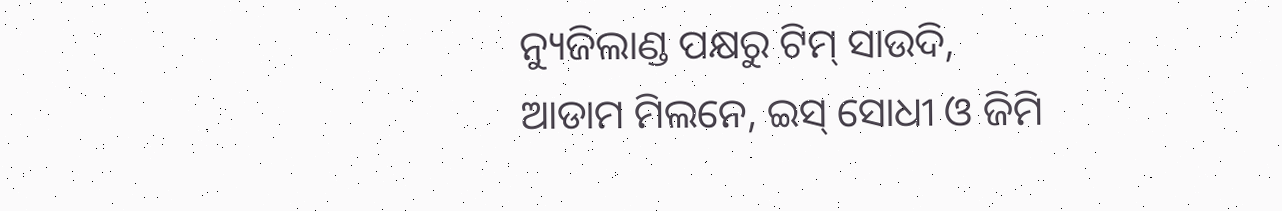ନ୍ୟୁଜିଲାଣ୍ଡ ପକ୍ଷରୁ ଟିମ୍ ସାଉଦି, ଆଡାମ ମିଲନେ, ଇସ୍ ସୋଧୀ ଓ ଜିମି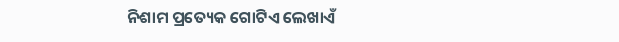ନିଶାମ ପ୍ରତ୍ୟେକ ଗୋଟିଏ ଲେଖାଏଁ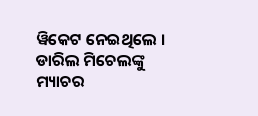ୱିକେଟ ନେଇଥିଲେ । ଡାରିଲ ମିଚେଲଙ୍କୁ ମ୍ୟାଚର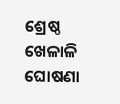ଶ୍ରେଷ୍ଠ ଖେଳାଳି ଘୋଷଣା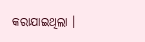କରାଯାଇଥିଲା ।